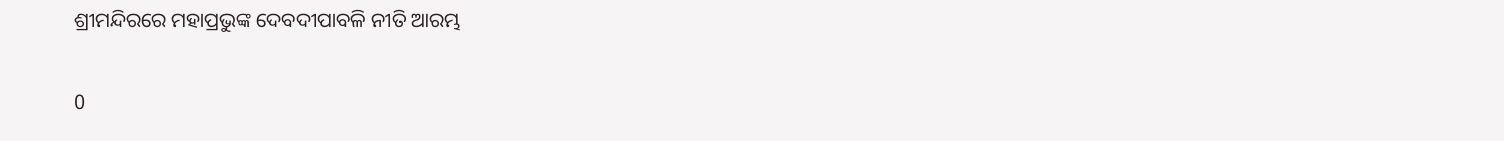ଶ୍ରୀମନ୍ଦିରରେ ମହାପ୍ରଭୁଙ୍କ ଦେବଦୀପାବଳି ନୀତି ଆରମ୍ଭ

0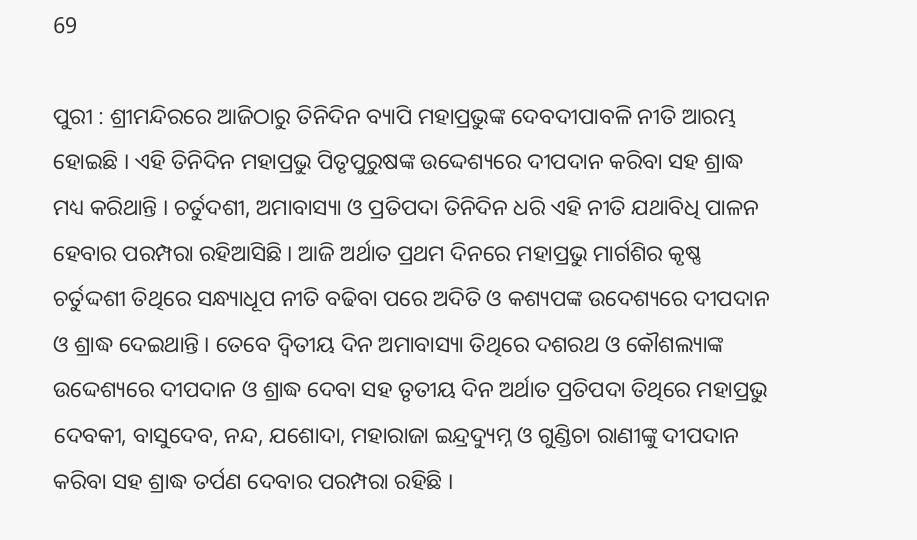69

ପୁରୀ : ଶ୍ରୀମନ୍ଦିରରେ ଆଜିଠାରୁ ତିନିଦିନ ବ୍ୟାପି ମହାପ୍ରଭୁଙ୍କ ଦେବଦୀପାବଳି ନୀତି ଆରମ୍ଭ ହୋଇଛି । ଏହି ତିନିଦିନ ମହାପ୍ରଭୁ ପିତୃପୁରୁଷଙ୍କ ଉଦ୍ଦେଶ୍ୟରେ ଦୀପଦାନ କରିବା ସହ ଶ୍ରାଦ୍ଧ ମଧ୍ୟ କରିଥାନ୍ତି । ଚର୍ତୁଦଶୀ, ଅମାବାସ୍ୟା ଓ ପ୍ରତିପଦା ତିନିଦିନ ଧରି ଏହି ନୀତି ଯଥାବିଧି ପାଳନ ହେବାର ପରମ୍ପରା ରହିଆସିଛି । ଆଜି ଅର୍ଥାତ ପ୍ରଥମ ଦିନରେ ମହାପ୍ରଭୁ ମାର୍ଗଶିର କୃଷ୍ଣ ଚର୍ତୁଦ୍ଦଶୀ ତିଥିରେ ସନ୍ଧ୍ୟାଧୂପ ନୀତି ବଢିବା ପରେ ଅଦିତି ଓ କଶ୍ୟପଙ୍କ ଉଦେଶ୍ୟରେ ଦୀପଦାନ ଓ ଶ୍ରାଦ୍ଧ ଦେଇଥାନ୍ତି । ତେବେ ଦ୍ୱିତୀୟ ଦିନ ଅମାବାସ୍ୟା ତିଥିରେ ଦଶରଥ ଓ କୌଶଲ୍ୟାଙ୍କ ଉଦ୍ଦେଶ୍ୟରେ ଦୀପଦାନ ଓ ଶ୍ରାଦ୍ଧ ଦେବା ସହ ତୃତୀୟ ଦିନ ଅର୍ଥାତ ପ୍ରତିପଦା ତିଥିରେ ମହାପ୍ରଭୁ ଦେବକୀ, ବାସୁଦେବ, ନନ୍ଦ, ଯଶୋଦା, ମହାରାଜା ଇନ୍ଦ୍ରଦ୍ୟୁମ୍ନ ଓ ଗୁଣ୍ଡିଚା ରାଣୀଙ୍କୁ ଦୀପଦାନ କରିବା ସହ ଶ୍ରାଦ୍ଧ ତର୍ପଣ ଦେବାର ପରମ୍ପରା ରହିଛି ।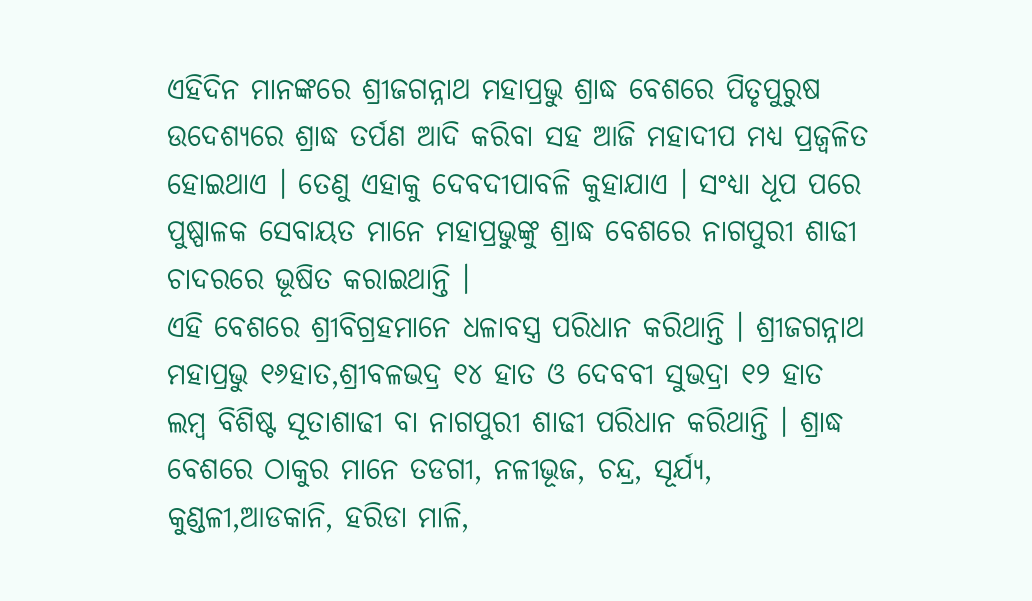ଏହିଦିନ ମାନଙ୍କରେ ଶ୍ରୀଜଗନ୍ନାଥ ମହାପ୍ରଭୁ ଶ୍ରାଦ୍ଧ ବେଶରେ ପିତୃପୁରୁଷ ଉଦେଶ୍ୟରେ ଶ୍ରାଦ୍ଧ ତର୍ପଣ ଆଦି କରିବା ସହ ଆଜି ମହାଦୀପ ମଧ୍ୟ ପ୍ରଜ୍ୱଳିତ ହୋଇଥାଏ । ତେଣୁ ଏହାକୁ ଦେବଦୀପାବଳି କୁହାଯାଏ । ସଂଧ୍ୟା ଧୂପ ପରେ ପୁଷ୍ପାଳକ ସେବାୟତ ମାନେ ମହାପ୍ରଭୁଙ୍କୁ ଶ୍ରାଦ୍ଧ ବେଶରେ ନାଗପୁରୀ ଶାଢୀ ଚାଦରରେ ଭୂଷିତ କରାଇଥାନ୍ତି ।
ଏହି ବେଶରେ ଶ୍ରୀବିଗ୍ରହମାନେ ଧଳାବସ୍ତ୍ର ପରିଧାନ କରିଥାନ୍ତି । ଶ୍ରୀଜଗନ୍ନାଥ ମହାପ୍ରଭୁ ୧୬ହାତ,ଶ୍ରୀବଳଭଦ୍ର ୧୪ ହାତ ଓ ଦେବବୀ ସୁଭଦ୍ରା ୧୨ ହାତ ଲମ୍ବ ବିଶିଷ୍ଟ ସୂତାଶାଢୀ ବା ନାଗପୁରୀ ଶାଢୀ ପରିଧାନ କରିଥାନ୍ତି । ଶ୍ରାଦ୍ଧ ବେଶରେ ଠାକୁର ମାନେ ତଡଗୀ, ନଳୀଭୂଜ, ଚନ୍ଦ୍ର, ସୂର୍ଯ୍ୟ, କୁଣ୍ଡଳୀ,ଆଡକାନି, ହରିଡା ମାଳି,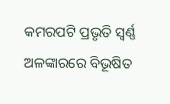କମରପଟି ପ୍ରଭୃତି ସ୍ୱର୍ଣ୍ଣ ଅଳଙ୍କାରରେ ବିଭୂଷିତ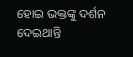ହୋଇ ଭକ୍ତଙ୍କୁ ଦର୍ଶନ ଦେଇଥାନ୍ତି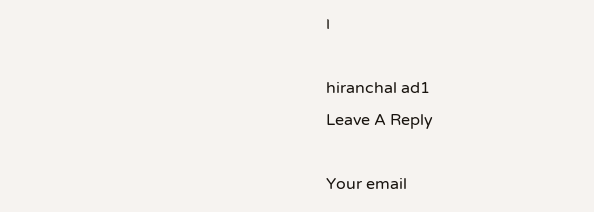।

hiranchal ad1
Leave A Reply

Your email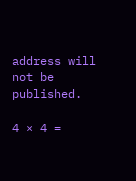address will not be published.

4 × 4 =